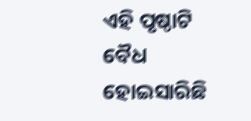ଏହି ପୃଷ୍ଠାଟି ବୈଧ ହୋଇସାରିଛି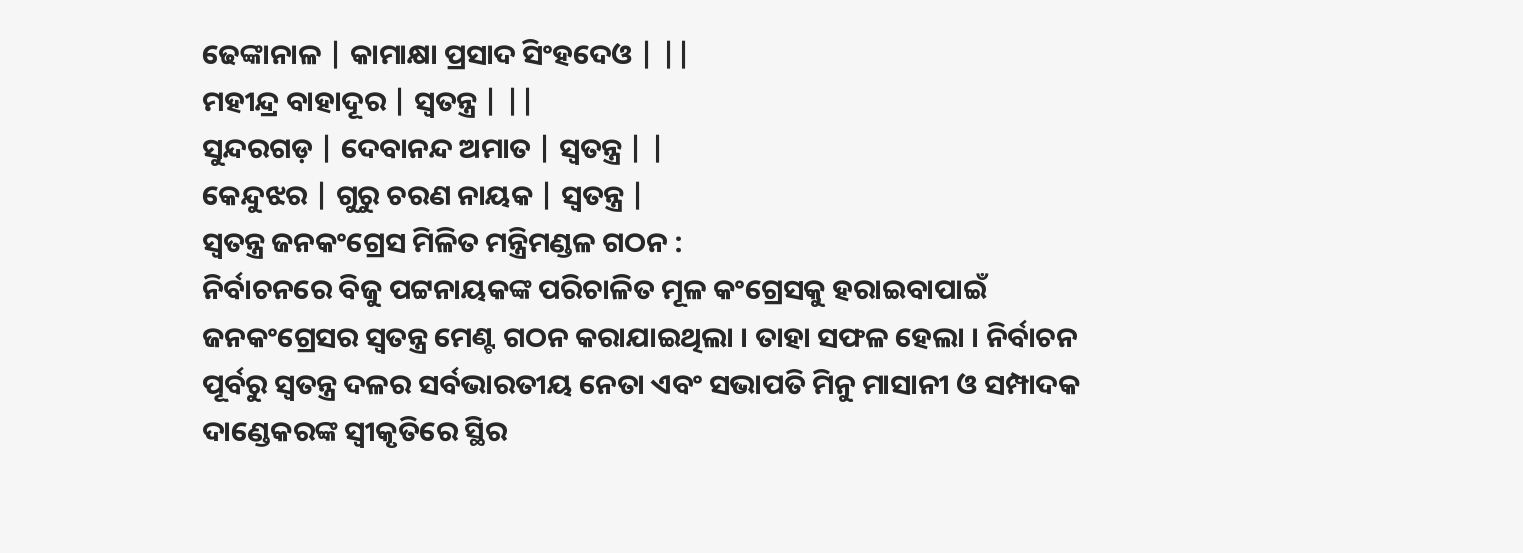ଢେଙ୍କାନାଳ | କାମାକ୍ଷା ପ୍ରସାଦ ସିଂହଦେଓ | ||
ମହୀନ୍ଦ୍ର ବାହାଦୂର | ସ୍ୱତନ୍ତ୍ର | ||
ସୁନ୍ଦରଗଡ଼ | ଦେବାନନ୍ଦ ଅମାତ | ସ୍ୱତନ୍ତ୍ର | |
କେନ୍ଦୁଝର | ଗୁରୁ ଚରଣ ନାୟକ | ସ୍ୱତନ୍ତ୍ର |
ସ୍ୱତନ୍ତ୍ର ଜନକଂଗ୍ରେସ ମିଳିତ ମନ୍ତ୍ରିମଣ୍ଡଳ ଗଠନ :
ନିର୍ବାଚନରେ ବିଜୁ ପଟ୍ଟନାୟକଙ୍କ ପରିଚାଳିତ ମୂଳ କଂଗ୍ରେସକୁ ହରାଇବାପାଇଁ ଜନକଂଗ୍ରେସର ସ୍ୱତନ୍ତ୍ର ମେଣ୍ଟ ଗଠନ କରାଯାଇଥିଲା । ତାହା ସଫଳ ହେଲା । ନିର୍ବାଚନ ପୂର୍ବରୁ ସ୍ୱତନ୍ତ୍ର ଦଳର ସର୍ବଭାରତୀୟ ନେତା ଏବଂ ସଭାପତି ମିନୁ ମାସାନୀ ଓ ସମ୍ପାଦକ ଦାଣ୍ଡେକରଙ୍କ ସ୍ୱୀକୃତିରେ ସ୍ଥିର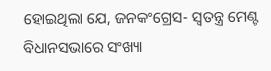ହୋଇଥିଲା ଯେ, ଜନକଂଗ୍ରେସ- ସ୍ୱତନ୍ତ୍ର ମେଣ୍ଟ ବିଧାନସଭାରେ ସଂଖ୍ୟା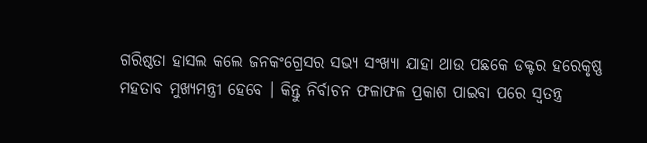ଗରିଷ୍ଠତା ହାସଲ କଲେ ଜନକଂଗ୍ରେସର ସଭ୍ୟ ସଂଖ୍ୟା ଯାହା ଥାଉ ପଛକେ ଡକ୍ଟର ହରେକୃଷ୍ଣ ମହତାବ ମୁଖ୍ୟମନ୍ତ୍ରୀ ହେବେ । କିନ୍ତୁ ନିର୍ବାଚନ ଫଳାଫଳ ପ୍ରକାଶ ପାଇବା ପରେ ସ୍ୱତନ୍ତ୍ର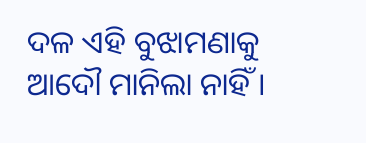ଦଳ ଏହି ବୁଝାମଣାକୁ ଆଦୌ ମାନିଲା ନାହିଁ ।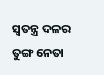ସ୍ୱତନ୍ତ୍ର ଦଳର ତୁଙ୍ଗ ନେତା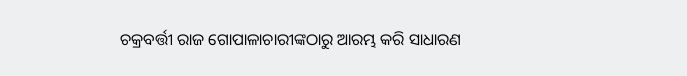ଚକ୍ରବର୍ତ୍ତୀ ରାଜ ଗୋପାଳାଚାରୀଙ୍କଠାରୁ ଆରମ୍ଭ କରି ସାଧାରଣ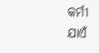କର୍ମୀ ଯାଏଁ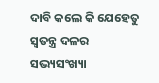ଦାବି କଲେ କି ଯେହେତୁ ସ୍ୱତନ୍ତ୍ର ଦଳର ସଭ୍ୟସଂଖ୍ୟା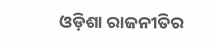ଓଡ଼ିଶା ରାଜନୀତିର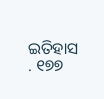ଇତିହାସ . ୧୭୭